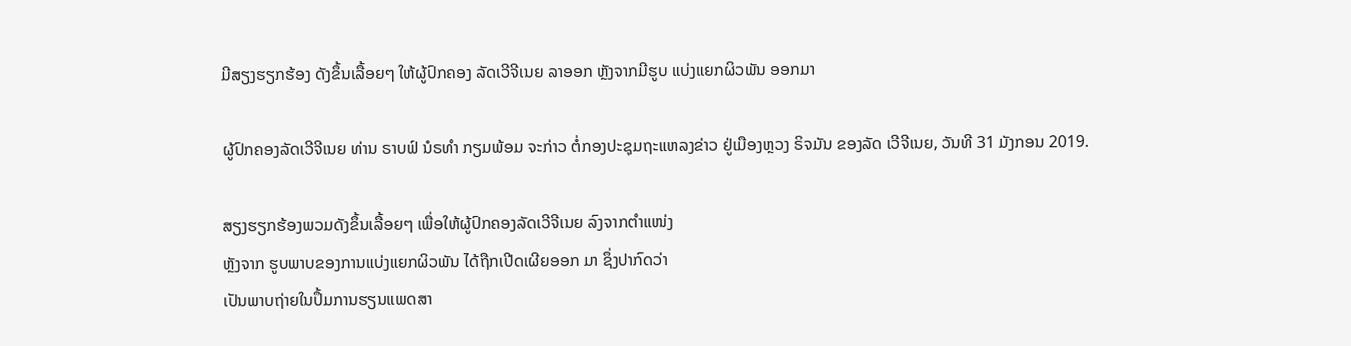ມີສຽງຮຽກຮ້ອງ ດັງຂຶ້ນເລື້ອຍໆ ໃຫ້ຜູ້ປົກຄອງ ລັດເວີຈີເນຍ ລາອອກ ຫຼັງຈາກມີຮູບ ແບ່ງແຍກຜິວພັນ ອອກມາ

ຜູ້ປົກຄອງລັດເວີຈີເນຍ ທ່ານ ຣາບຟ໌ ນໍຣທຳ ກຽມພ້ອມ ຈະກ່າວ ຕໍ່ກອງປະຊຸມຖະແຫລງຂ່າວ ຢູ່ເມືອງຫຼວງ ຣິຈມັນ ຂອງລັດ ເວີຈີເນຍ, ວັນທີ 31 ມັງກອນ 2019.

ສຽງຮຽກຮ້ອງພວມດັງຂຶ້ນເລື້ອຍໆ ເພື່ອໃຫ້ຜູ້ປົກຄອງລັດເວີຈີເນຍ ລົງຈາກຕຳແໜ່ງ
ຫຼັງຈາກ ຮູບພາບຂອງການແບ່ງແຍກຜິວພັນ ໄດ້ຖືກເປີດເຜີຍອອກ ມາ ຊຶ່ງປາກົດວ່າ
ເປັນພາບຖ່າຍໃນປຶ້ມການຮຽນແພດສາ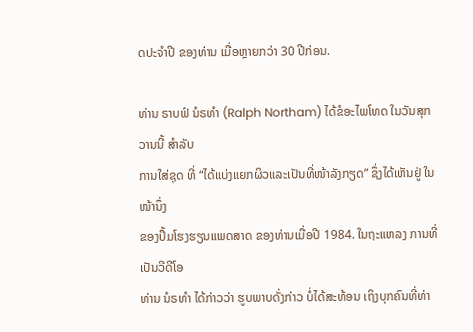ດປະຈຳປີ ຂອງທ່ານ ເມື່ອຫຼາຍກວ່າ 30 ປີກ່ອນ.

ທ່ານ ຣາບຟ໌ ນໍຣທຳ (Ralph Northam) ໄດ້ຂໍອະໄພໂທດ ໃນວັນສຸກວານນີ້ ສຳລັບ
ການໃສ່ຊຸດ ທີ່ “ໄດ້ແບ່ງແຍກຜິວແລະເປັນທີ່ໜ້າລັງກຽດ” ຊຶ່ງໄດ້ເຫັນຢູ່ ໃນໜ້ານຶ່ງ
ຂອງປຶ້ມໂຮງຮຽນແພດສາດ ຂອງທ່ານເມື່ອປີ 1984. ໃນຖະແຫລງ ການທີ່ເປັນວີດີໂອ
ທ່ານ ນໍຣທຳ ໄດ້ກ່າວວ່າ ຮູບພາບດັ່ງກ່າວ ບໍ່ໄດ້ສະທ້ອນ ເຖິງບຸກຄົນທີ່ທ່າ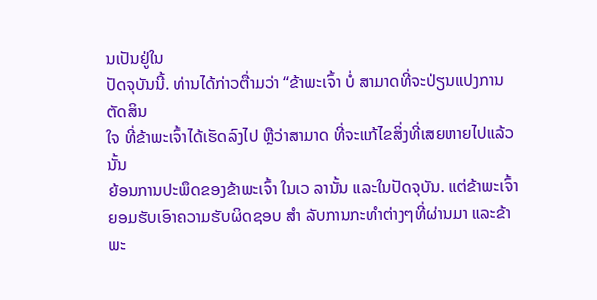ນເປັນຢູ່ໃນ
ປັດຈຸບັນນີ້. ທ່ານໄດ້ກ່າວຕື່າມວ່າ “ຂ້າພະເຈົ້າ ບໍ່ ສາມາດທີ່ຈະປ່ຽນແປງການຕັດສິນ
ໃຈ ທີ່ຂ້າພະເຈົ້າໄດ້ເຮັດລົງໄປ ຫຼືວ່າສາມາດ ທີ່ຈະແກ້ໄຂສິ່ງທີ່ເສຍຫາຍໄປແລ້ວນັ້ນ
ຍ້ອນການປະພຶດຂອງຂ້າພະເຈົ້າ ໃນເວ ລານັ້ນ ແລະໃນປັດຈຸບັນ. ແຕ່ຂ້າພະເຈົ້າ
ຍອມຮັບເອົາຄວາມຮັບຜິດຊອບ ສຳ ລັບການກະທຳຕ່າງໆທີ່ຜ່ານມາ ແລະຂ້າພະ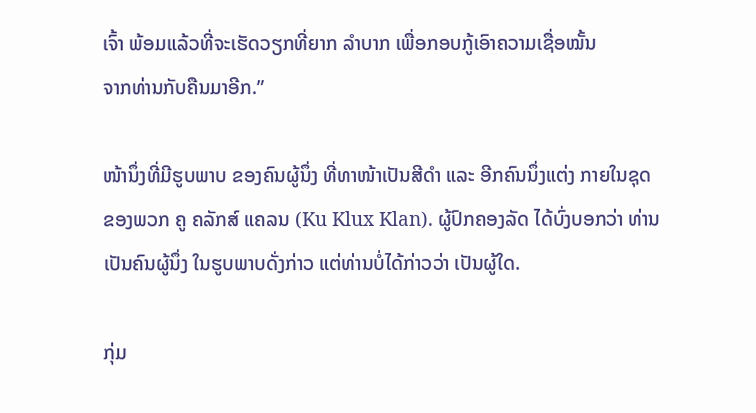ເຈົ້າ ພ້ອມແລ້ວທີ່ຈະເຮັດວຽກທີ່ຍາກ ລຳບາກ ເພື່ອກອບກູ້ເອົາຄວາມເຊື່ອໝັ້ນ
ຈາກທ່ານກັບຄືນມາອີກ.”

ໜ້ານຶ່ງທີ່ມີຮູບພາບ ຂອງຄົນຜູ້ນຶ່ງ ທີ່ທາໜ້າເປັນສີດຳ ແລະ ອີກຄົນນຶ່ງແຕ່ງ ກາຍໃນຊຸດ
ຂອງພວກ ຄູ ຄລັກສ໌ ແຄລນ (Ku Klux Klan). ຜູ້ປົກຄອງລັດ ໄດ້ບົ່ງບອກວ່າ ທ່ານ
ເປັນຄົນຜູ້ນຶ່ງ ໃນຮູບພາບດັ່ງກ່າວ ແຕ່ທ່ານບໍ່ໄດ້ກ່າວວ່າ ເປັນຜູ້ໃດ.

ກຸ່ມ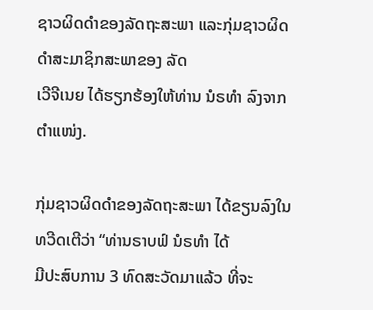ຊາວຜິດດຳຂອງລັດຖະສະພາ ແລະກຸ່ມຊາວຜິດດຳສະມາຊິກສະພາຂອງ ລັດ
ເວີຈີເນຍ ໄດ້ຮຽກຮ້ອງໃຫ້ທ່ານ ນໍຣທຳ ລົງຈາກຕຳແໜ່ງ.

ກຸ່ມຊາວຜິດດຳຂອງລັດຖະສະພາ ໄດ້ຂຽນລົງໃນທວີດເຕີວ່າ “ທ່ານຣາບຟ໌ ນໍຣທຳ ໄດ້
ມີປະສົບການ 3 ທົດສະວັດມາແລ້ວ ທີ່ຈະ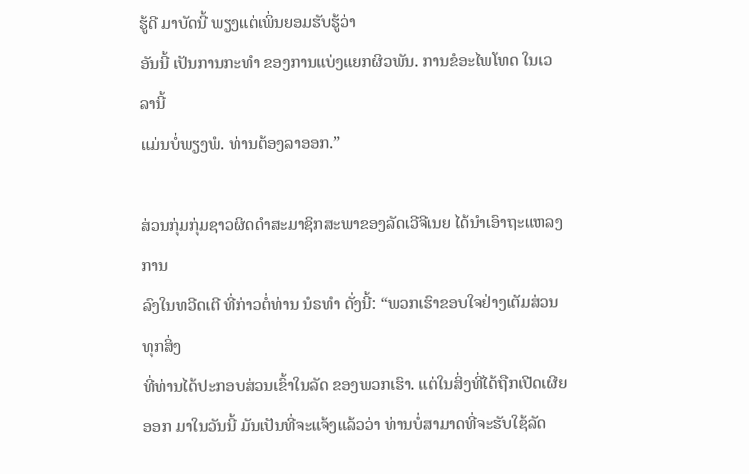ຮູ້ດີ ມາບັດນີ້ ພຽງແຕ່ເພິ່ນຍອມຮັບຮູ້ວ່າ
ອັນນີ້ ເປັນການກະທຳ ຂອງການແບ່ງແຍກຜິວພັນ. ການຂໍອະໄພໂທດ ໃນເວລານີ້
ແມ່ນບໍ່ພຽງພໍ. ທ່ານຕ້ອງລາອອກ.”

ສ່ວນກຸ່ມກຸ່ມຊາວຜິດດຳສະມາຊິກສະພາຂອງລັດເວີຈີເນຍ ໄດ້ນຳເອົາຖະແຫລງການ
ລົງໃນທວີດເຕີ ທີ່ກ່າວຕໍ່ທ່ານ ນໍຣທຳ ດັ່ງນີ້: “ພວກເຮົາຂອບໃຈຢ່າງເຕັມສ່ວນ ທຸກສິ່ງ
ທີ່ທ່ານໄດ້ປະກອບສ່ວນເຂົ້າໃນລັດ ຂອງພວກເຮົາ. ແຕ່ໃນສິ່ງທີ່ໄດ້ຖືກເປີດເຜີຍ
ອອກ ມາໃນວັນນີ້ ມັນເປັນທີ່ຈະແຈ້ງແລ້ວວ່າ ທ່ານບໍ່ສາມາດທີ່ຈະຮັບໃຊ້ລັດ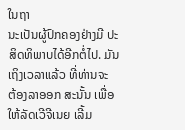ໃນຖາ
ນະເປັນຜູ້ປົກຄອງຢ່າງມີ ປະສິດທິພາບໄດ້ອີກຕໍ່ໄປ. ມັນເຖິງເວລາແລ້ວ ທີ່ທ່ານຈະ
ຕ້ອງລາອອກ ສະນັ້ນ ເພື່ອໃຫ້ລັດເວີຈີເນຍ ເລີ້ມ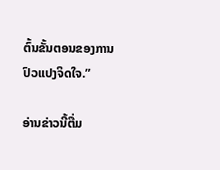ຕົ້ນຂັ້ນຕອນຂອງການປົວແປງຈິດໃຈ.”

ອ່ານຂ່າວນີ້ຕື່ມ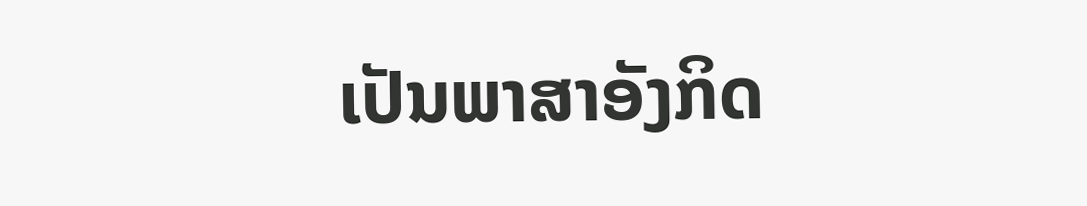ເປັນພາສາອັງກິດ